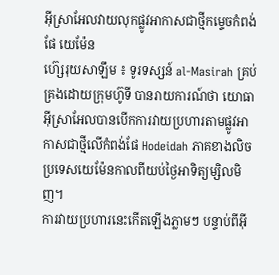អ៊ីស្រាអែលវាយលុកផ្លូវអាកាសជាថ្មីកម្ទេចកំពង់ផែ យេម៉ែន
ហ៊្សេរុយសាឡឹម ៖ ទូរទស្សន៍ al-Masirah គ្រប់គ្រងដោយក្រុមហ៊ូទី បានរាយការណ៍ថា យោធាអ៊ីស្រាអែលបានបើកការវាយប្រហារតាមផ្លូវអាកាសជាថ្មីលើកំពង់ផែ Hodeidah ភាគខាងលិចប្រទេសយេម៉ែនកាលពីយប់ថ្ងៃអាទិត្យម្សិលមិញ។
ការវាយប្រហារនេះកើតឡើងភ្លាមៗ បន្ទាប់ពីអ៊ី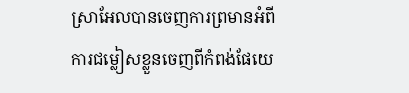ស្រាអែលបានចេញការព្រមានអំពីការជម្លៀសខ្លួនចេញពីកំពង់ផែយេ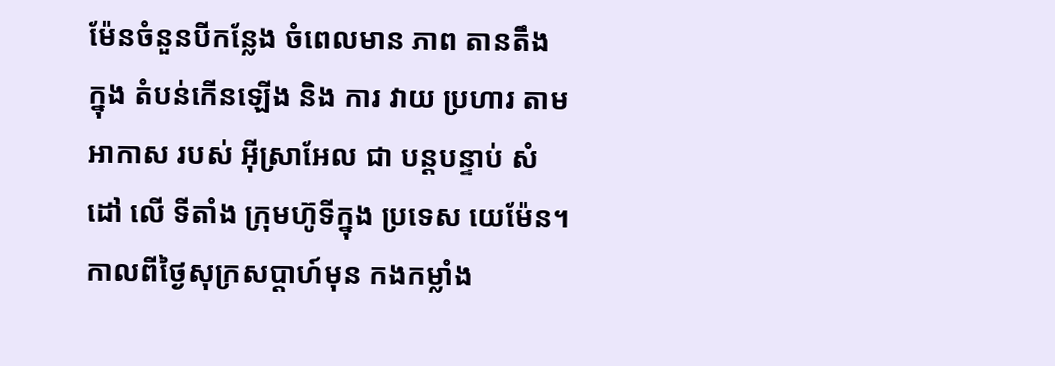ម៉ែនចំនួនបីកន្លែង ចំពេលមាន ភាព តានតឹង ក្នុង តំបន់កើនឡើង និង ការ វាយ ប្រហារ តាម អាកាស របស់ អ៊ីស្រាអែល ជា បន្តបន្ទាប់ សំដៅ លើ ទីតាំង ក្រុមហ៊ូទីក្នុង ប្រទេស យេម៉ែន។
កាលពីថ្ងៃសុក្រសប្តាហ៍មុន កងកម្លាំង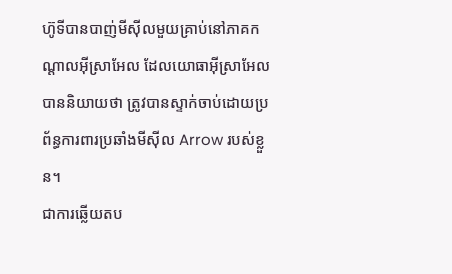ហ៊ូទីបានបាញ់មីស៊ីលមួយគ្រាប់នៅភាគកណ្តាលអ៊ីស្រាអែល ដែលយោធាអ៊ីស្រាអែលបាននិយាយថា ត្រូវបានស្ទាក់ចាប់ដោយប្រព័ន្ធការពារប្រឆាំងមីស៊ីល Arrow របស់ខ្លួន។
ជាការឆ្លើយតប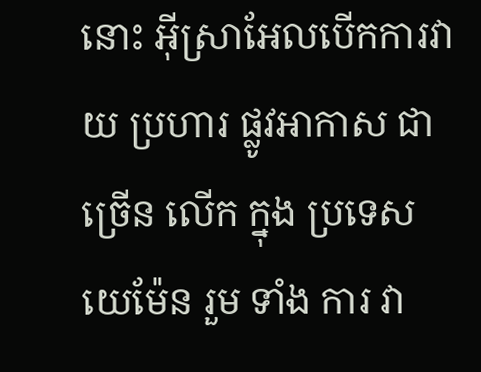នោះ អ៊ីស្រាអែលបើកការវាយ ប្រហារ ផ្លូវអាកាស ជា ច្រើន លើក ក្នុង ប្រទេស យេម៉ែន រួម ទាំង ការ វា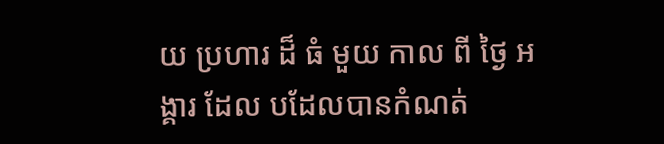យ ប្រហារ ដ៏ ធំ មួយ កាល ពី ថ្ងៃ អង្គារ ដែល បដែលបានកំណត់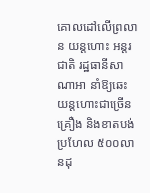គោលដៅលើព្រលាន យន្តហោះ អន្តរជាតិ រដ្ឋធានីសាណាអា នាំឱ្យឆេះយន្តហោះជាច្រើនគ្រឿង និងខាតបង់ប្រហែល ៥០០លានដុ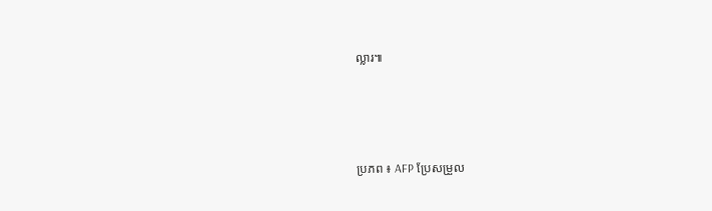ល្លារ៕




ប្រភព ៖ AFP ប្រែសម្រួល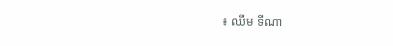៖ ឈឹម ទីណា